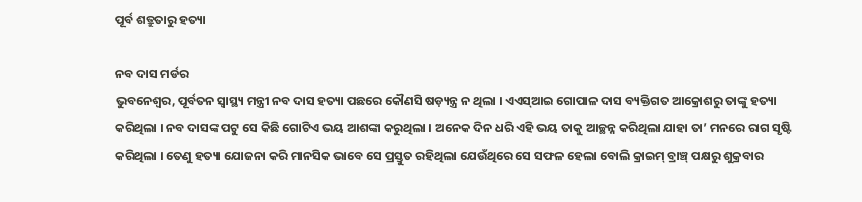ପୂର୍ବ ଶତ୍ରୁତାରୁ ହତ୍ୟା

ନବ ଦାସ ମର୍ଡର
ଭୁବନେଶ୍ୱର, ପୂର୍ବତନ ସ୍ୱାସ୍ଥ୍ୟ ମନ୍ତ୍ରୀ ନବ ଦାସ ହତ୍ୟା ପଛରେ କୌଣସି ଷଡ଼୍ୟନ୍ତ୍ର ନ ଥିଲା । ଏଏସ୍ଆଇ ଗୋପାଳ ଦାସ ବ୍ୟକ୍ତିଗତ ଆକ୍ରୋଶରୁ ତାଙ୍କୁ ହତ୍ୟା କରିଥିଲା । ନବ ଦାସଙ୍କ ପଟୁ ସେ କିଛି ଗୋଟିଏ ଭୟ ଆଶଙ୍କା କରୁଥିଲା । ଅନେକ ଦିନ ଧରି ଏହି ଭୟ ତାକୁ ଆଚ୍ଛନ୍ନ କରିଥିଲା ଯାହା ତା’ ମନରେ ରାଗ ସୃଷ୍ଟି କରିଥିଲା । ତେଣୁ ହତ୍ୟା ଯୋଜନା କରି ମାନସିକ ଭାବେ ସେ ପ୍ରସ୍ତୁତ ରହିଥିଲା ଯେଉଁଥିରେ ସେ ସଫଳ ହେଲା ବୋଲି କ୍ରାଇମ୍ ବ୍ରାଞ୍ଚ୍ ପକ୍ଷରୁ ଶୁକ୍ରବାର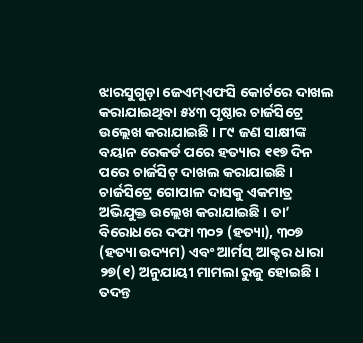ଝାରସୁଗୁଡ଼ା ଜେଏମ୍ଏଫସି କୋର୍ଟରେ ଦାଖଲ କରାଯାଇଥିବା ୫୪୩ ପୃଷ୍ଠାର ଚାର୍ଜସିଟ୍ରେ ଉଲ୍ଲେଖ କରାଯାଇଛି । ୮୯ ଜଣ ସାକ୍ଷୀଙ୍କ ବୟାନ ରେକର୍ଡ ପରେ ହତ୍ୟାର ୧୧୭ ଦିନ ପରେ ଚାର୍ଜସିଟ୍ ଦାଖଲ କରାଯାଇଛି ।
ଚାର୍ଜସିଟ୍ରେ ଗୋପାଳ ଦାସକୁ ଏକମାତ୍ର ଅଭିଯୁକ୍ତ ଉଲ୍ଲେଖ କରାଯାଇଛି । ତା’ ବିରୋଧରେ ଦଫା ୩୦୨ (ହତ୍ୟା), ୩୦୭ (ହତ୍ୟା ଉଦ୍ୟମ) ଏବଂ ଆର୍ମସ୍ ଆକ୍ଟର ଧାରା ୨୭(୧) ଅନୁଯାୟୀ ମାମଲା ରୁଜୁ ହୋଇଛି ।
ତଦନ୍ତ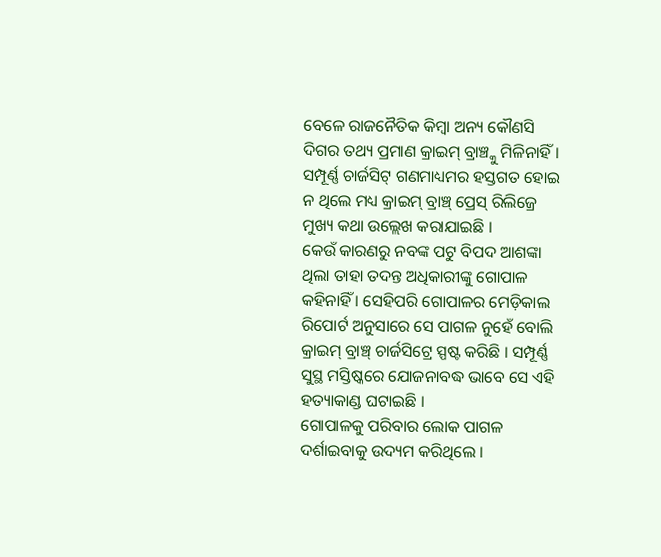ବେଳେ ରାଜନୈତିକ କିମ୍ବା ଅନ୍ୟ କୌଣସି ଦିଗର ତଥ୍ୟ ପ୍ରମାଣ କ୍ରାଇମ୍ ବ୍ରାଞ୍ଚ୍କୁ ମିଳିନାହିଁ । ସମ୍ପୂର୍ଣ୍ଣ ଚାର୍ଜସିଟ୍ ଗଣମାଧ୍ୟମର ହସ୍ତଗତ ହୋଇ ନ ଥିଲେ ମଧ୍ୟ କ୍ରାଇମ୍ ବ୍ରାଞ୍ଚ୍ ପ୍ରେସ୍ ରିଲିଜ୍ରେ ମୁଖ୍ୟ କଥା ଉଲ୍ଲେଖ କରାଯାଇଛି ।
କେଉଁ କାରଣରୁ ନବଙ୍କ ପଟୁ ବିପଦ ଆଶଙ୍କା ଥିଲା ତାହା ତଦନ୍ତ ଅଧିକାରୀଙ୍କୁ ଗୋପାଳ କହିନାହିଁ । ସେହିପରି ଗୋପାଳର ମେଡ଼ିକାଲ ରିପୋର୍ଟ ଅନୁସାରେ ସେ ପାଗଳ ନୁହେଁ ବୋଲି କ୍ରାଇମ୍ ବ୍ରାଞ୍ଚ୍ ଚାର୍ଜସିଟ୍ରେ ସ୍ପଷ୍ଟ କରିଛି । ସମ୍ପୂର୍ଣ୍ଣ ସୁସ୍ଥ ମସ୍ତିଷ୍କରେ ଯୋଜନାବଦ୍ଧ ଭାବେ ସେ ଏହି ହତ୍ୟାକାଣ୍ଡ ଘଟାଇଛି ।
ଗୋପାଳକୁ ପରିବାର ଲୋକ ପାଗଳ ଦର୍ଶାଇବାକୁ ଉଦ୍ୟମ କରିଥିଲେ ।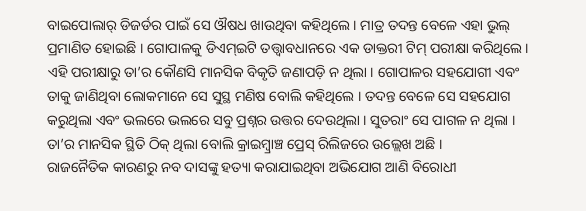ବାଇପୋଲାର୍ ଡିଜର୍ଡର ପାଇଁ ସେ ଔଷଧ ଖାଉଥିବା କହିଥିଲେ । ମାତ୍ର ତଦନ୍ତ ବେଳେ ଏହା ଭୁଲ୍ ପ୍ରମାଣିତ ହୋଇଛି । ଗୋପାଳକୁ ଡିଏମ୍ଇଟି ତତ୍ତ୍ୱାବଧାନରେ ଏକ ଡାକ୍ତରୀ ଟିମ୍ ପରୀକ୍ଷା କରିଥିଲେ । ଏହି ପରୀକ୍ଷାରୁ ତା’ର କୌଣସି ମାନସିକ ବିକୃତି ଜଣାପଡ଼ି ନ ଥିଲା । ଗୋପାଳର ସହଯୋଗୀ ଏବଂ ତାକୁ ଜାଣିଥିବା ଲୋକମାନେ ସେ ସୁସ୍ଥ ମଣିଷ ବୋଲି କହିଥିଲେ । ତଦନ୍ତ ବେଳେ ସେ ସହଯୋଗ କରୁଥିଲା ଏବଂ ଭଲରେ ଭଲରେ ସବୁ ପ୍ରଶ୍ନର ଉତ୍ତର ଦେଉଥିଲା । ସୁତରାଂ ସେ ପାଗଳ ନ ଥିଲା । ତା’ର ମାନସିକ ସ୍ଥିତି ଠିକ୍ ଥିଲା ବୋଲି କ୍ରାଇମ୍ବ୍ରାଞ୍ଚ ପ୍ରେସ୍ ରିଲିଜରେ ଉଲ୍ଲେଖ ଅଛି ।
ରାଜନୈତିକ କାରଣରୁ ନବ ଦାସଙ୍କୁ ହତ୍ୟା କରାଯାଇଥିବା ଅଭିଯୋଗ ଆଣି ବିରୋଧୀ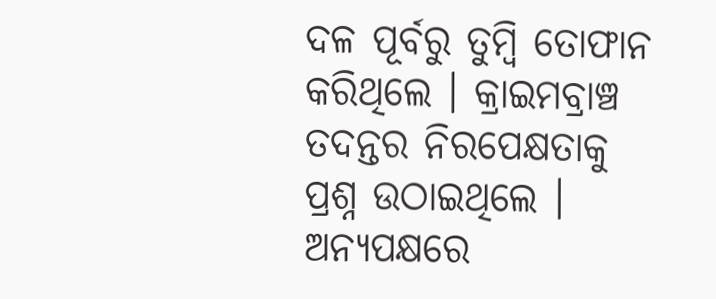ଦଳ ପୂର୍ବରୁ ତୁମ୍ବି ତୋଫାନ କରିଥିଲେ । କ୍ରାଇମବ୍ରାଞ୍ଚ ତଦନ୍ତର ନିରପେକ୍ଷତାକୁ ପ୍ରଶ୍ନ ଉଠାଇଥିଲେ । ଅନ୍ୟପକ୍ଷରେ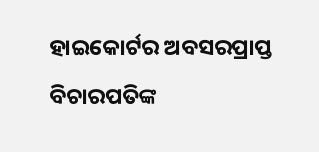ହାଇକୋର୍ଟର ଅବସରପ୍ରାପ୍ତ ବିଚାରପତିଙ୍କ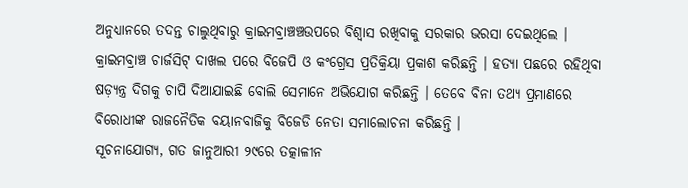ଅନୁଧ୍ୟାନରେ ତଦନ୍ତ ଚାଲୁଥିବାରୁ କ୍ରାଇମବ୍ରାଞ୍ଚଞ୍ଚଉପରେ ବିଶ୍ୱାସ ରଖିବାକୁ ସରକାର ଭରସା ଦେଇଥିଲେ । କ୍ରାଇମବ୍ରାଞ୍ଚ ଚାର୍ଜସିଟ୍ ଦାଖଲ ପରେ ବିଜେପି ଓ କଂଗ୍ରେସ ପ୍ରତିକ୍ରିୟା ପ୍ରକାଶ କରିଛନ୍ତି । ହତ୍ୟା ପଛରେ ରହିଥିବା ଷଡ଼୍ୟନ୍ତ୍ର ଦିଗକୁ ଚାପି ଦିଆଯାଇଛି ବୋଲି ସେମାନେ ଅଭିଯୋଗ କରିଛନ୍ତି । ତେବେ ବିନା ତଥ୍ୟ ପ୍ରମାଣରେ ବିରୋଧୀଙ୍କ ରାଜନୈତିକ ବୟାନବାଜିକୁ ବିଜେଡି ନେତା ସମାଲୋଚନା କରିଛନ୍ତି ।
ସୂଚନାଯୋଗ୍ୟ, ଗତ ଜାନୁଆରୀ ୨୯ରେ ତତ୍କାଳୀନ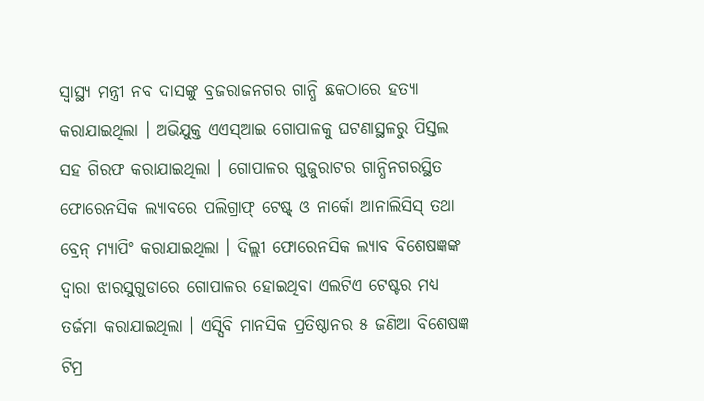ସ୍ୱାସ୍ଥ୍ୟ ମନ୍ତ୍ରୀ ନବ ଦାସଙ୍କୁ ବ୍ରଜରାଜନଗର ଗାନ୍ଧି ଛକଠାରେ ହତ୍ୟା କରାଯାଇଥିଲା । ଅଭିଯୁକ୍ତ ଏଏସ୍ଆଇ ଗୋପାଳକୁ ଘଟଣାସ୍ଥଳରୁ ପିସ୍ତଲ ସହ ଗିରଫ କରାଯାଇଥିଲା । ଗୋପାଳର ଗୁଜୁରାଟର ଗାନ୍ଧିନଗରସ୍ଥିତ ଫୋରେନସିକ ଲ୍ୟାବରେ ପଲିଗ୍ରାଫ୍ ଟେଷ୍ଟ୍ ଓ ନାର୍କୋ ଆନାଲିସିସ୍ ତଥା ବ୍ରେନ୍ ମ୍ୟାପିଂ କରାଯାଇଥିଲା । ଦିଲ୍ଲୀ ଫୋରେନସିକ ଲ୍ୟାବ ବିଶେଷଜ୍ଞଙ୍କ ଦ୍ୱାରା ଝାରସୁଗୁଡାରେ ଗୋପାଳର ହୋଇଥିବା ଏଲଟିଏ ଟେଷ୍ଟର ମଧ୍ୟ ତର୍ଜମା କରାଯାଇଥିଲା । ଏସ୍ସିବି ମାନସିକ ପ୍ରତିଷ୍ଠାନର ୫ ଜଣିଆ ବିଶେଷଜ୍ଞ ଟିମ୍ର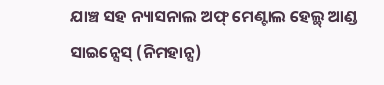ଯାଞ୍ଚ ସହ ନ୍ୟାସନାଲ ଅଫ୍ ମେଣ୍ଟାଲ ହେଲ୍ଥ୍ ଆଣ୍ଡ ସାଇନ୍ସେସ୍ (ନିମହାନ୍ସ)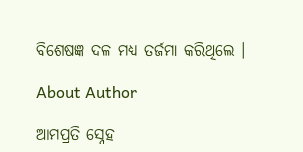ବିଶେଷଜ୍ଞ ଦଳ ମଧ୍ୟ ତର୍ଜମା କରିଥିଲେ ।

About Author

ଆମପ୍ରତି ସ୍ନେହ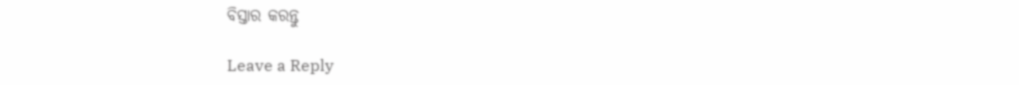ବିସ୍ତାର କରନ୍ତୁ

Leave a Reply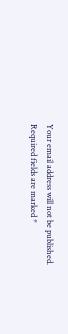Your email address will not be published. Required fields are marked *